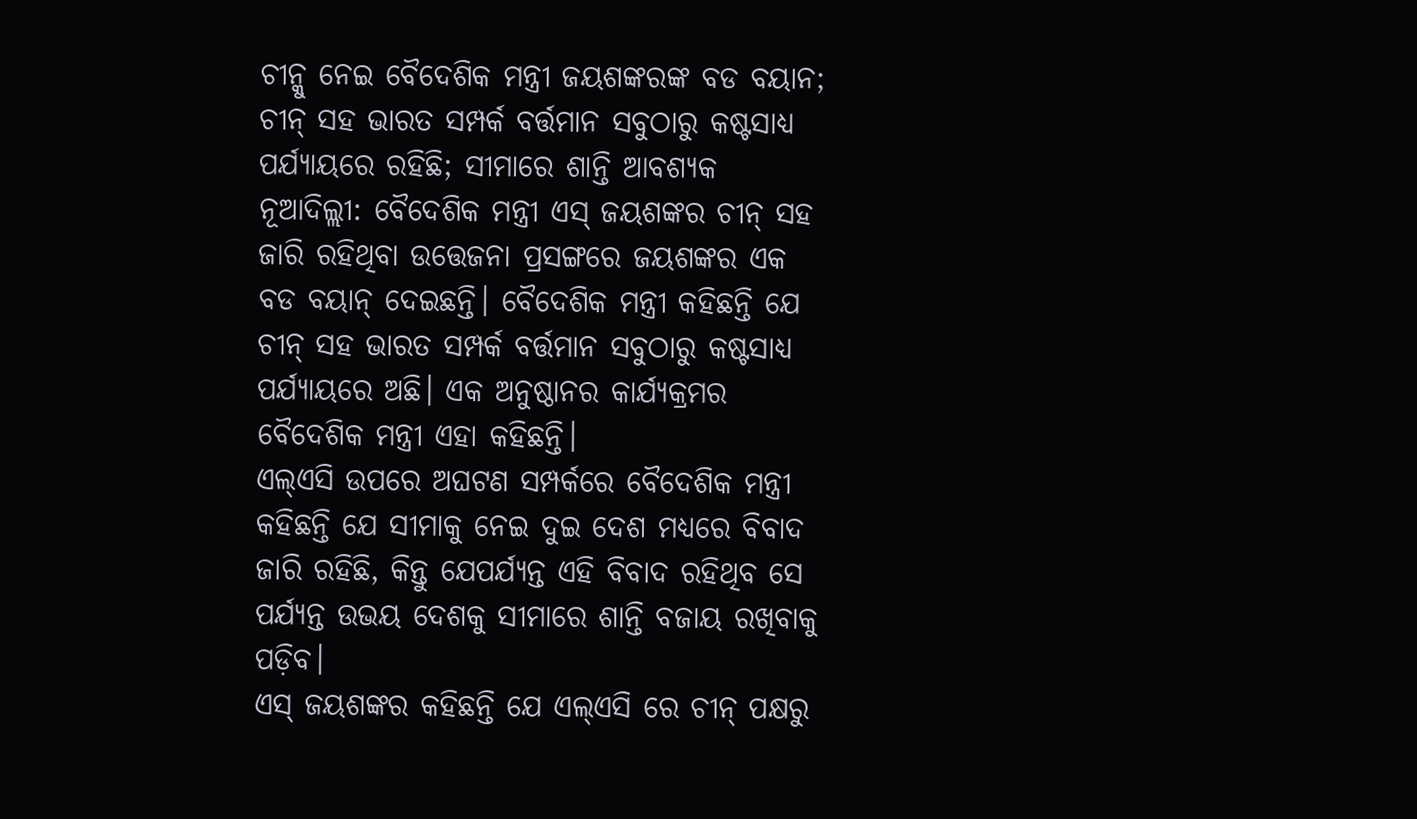ଚୀନ୍କୁ ନେଇ ବୈଦେଶିକ ମନ୍ତ୍ରୀ ଜୟଶଙ୍କରଙ୍କ ବଡ ବୟାନ; ଚୀନ୍ ସହ ଭାରତ ସମ୍ପର୍କ ବର୍ତ୍ତମାନ ସବୁଠାରୁ କଷ୍ଟସାଧ୍ୟ ପର୍ଯ୍ୟାୟରେ ରହିଛି; ସୀମାରେ ଶାନ୍ତି ଆବଶ୍ୟକ
ନୂଆଦିଲ୍ଲୀ: ବୈଦେଶିକ ମନ୍ତ୍ରୀ ଏସ୍ ଜୟଶଙ୍କର ଚୀନ୍ ସହ ଜାରି ରହିଥିବା ଉତ୍ତେଜନା ପ୍ରସଙ୍ଗରେ ଜୟଶଙ୍କର ଏକ ବଡ ବୟାନ୍ ଦେଇଛନ୍ତି। ବୈଦେଶିକ ମନ୍ତ୍ରୀ କହିଛନ୍ତି ଯେ ଚୀନ୍ ସହ ଭାରତ ସମ୍ପର୍କ ବର୍ତ୍ତମାନ ସବୁଠାରୁ କଷ୍ଟସାଧ୍ୟ ପର୍ଯ୍ୟାୟରେ ଅଛି। ଏକ ଅନୁଷ୍ଠାନର କାର୍ଯ୍ୟକ୍ରମର ବୈଦେଶିକ ମନ୍ତ୍ରୀ ଏହା କହିଛନ୍ତି।
ଏଲ୍ଏସି ଉପରେ ଅଘଟଣ ସମ୍ପର୍କରେ ବୈଦେଶିକ ମନ୍ତ୍ରୀ କହିଛନ୍ତି ଯେ ସୀମାକୁ ନେଇ ଦୁଇ ଦେଶ ମଧ୍ୟରେ ବିବାଦ ଜାରି ରହିଛି, କିନ୍ତୁ ଯେପର୍ଯ୍ୟନ୍ତ ଏହି ବିବାଦ ରହିଥିବ ସେ ପର୍ଯ୍ୟନ୍ତ ଉଭୟ ଦେଶକୁ ସୀମାରେ ଶାନ୍ତି ବଜାୟ ରଖିବାକୁ ପଡ଼ିବ।
ଏସ୍ ଜୟଶଙ୍କର କହିଛନ୍ତି ଯେ ଏଲ୍ଏସି ରେ ଚୀନ୍ ପକ୍ଷରୁ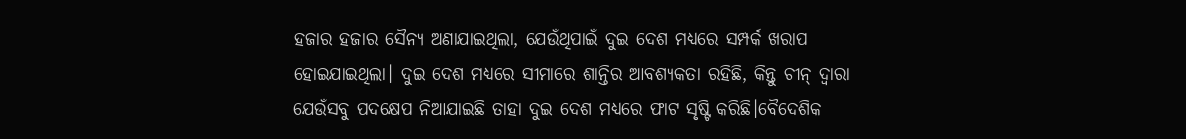ହଜାର ହଜାର ସୈନ୍ୟ ଅଣାଯାଇଥିଲା, ଯେଉଁଥିପାଇଁ ଦୁଇ ଦେଶ ମଧ୍ୟରେ ସମ୍ପର୍କ ଖରାପ ହୋଇଯାଇଥିଲା। ଦୁଇ ଦେଶ ମଧ୍ୟରେ ସୀମାରେ ଶାନ୍ତିର ଆବଶ୍ୟକତା ରହିଛି, କିନ୍ତୁ ଚୀନ୍ ଦ୍ୱାରା ଯେଉଁସବୁ ପଦକ୍ଷେପ ନିଆଯାଇଛି ତାହା ଦୁଇ ଦେଶ ମଧ୍ୟରେ ଫାଟ ସୃଷ୍ଟି କରିଛି।ବୈଦେଶିକ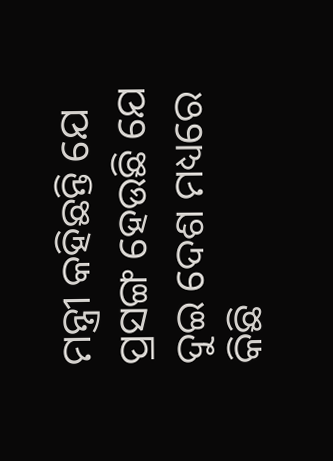ମନ୍ତ୍ରୀ କହିଛନ୍ତି ଯେ ପ୍ରସଙ୍ଗ ହେଉଛି ଯେ ଦୁଇ ଦେଶ ମଧ୍ୟରେ କିଛି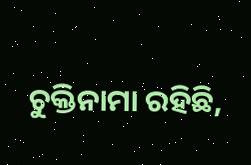ଚୁକ୍ତିନାମା ରହିଛି,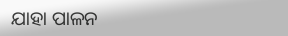ଯାହା ପାଳନ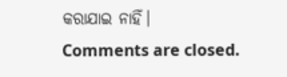କରାଯାଇ ନାହିଁ।
Comments are closed.